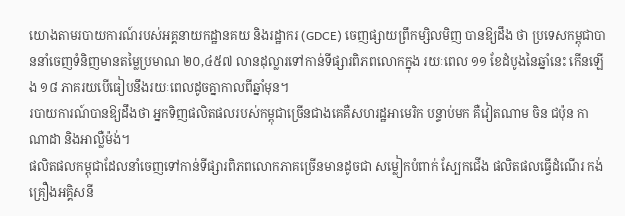យោងតាមរបាយការណ៍របស់អគ្គនាយកដ្ឋានគយ និងរដ្ឋាករ (GDCE) ចេញផ្សាយព្រឹកម្សិលមិញ បានឱ្យដឹង ថា ប្រទេសកម្ពុជាបាននាំចេញទំនិញមានតម្លៃប្រមាណ ២០,៤៥៧ លានដុល្លារទៅកាន់ទីផ្សារពិភពលោកក្នុង រយៈពេល ១១ ខែដំបូងនៃឆ្នាំនេះ កើនឡើង ១៨ ភាគរយបើធៀបនឹងរយៈពេលដូចគ្នាកាលពីឆ្នាំមុន។
របាយការណ៍បានឱ្យដឹងថា អ្នកទិញផលិតផលរបស់កម្ពុជាច្រើនជាងគេគឺសហរដ្ឋអាមេរិក បន្ទាប់មក គឺវៀតណាម ចិន ជប៉ុន កាណាដា និងអាល្លឺម៉ង់។
ផលិតផលកម្ពុជាដែលនាំចេញទៅកាន់ទីផ្សារពិភពលោកភាគច្រើនមានដូចជា សម្លៀកបំពាក់ ស្បែកជើង ផលិតផលធ្វើដំណើរ កង់ គ្រឿងអគ្គិសនី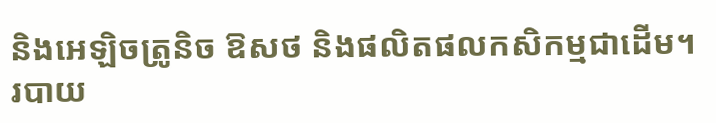និងអេឡិចត្រូនិច ឱសថ និងផលិតផលកសិកម្មជាដើម។
របាយ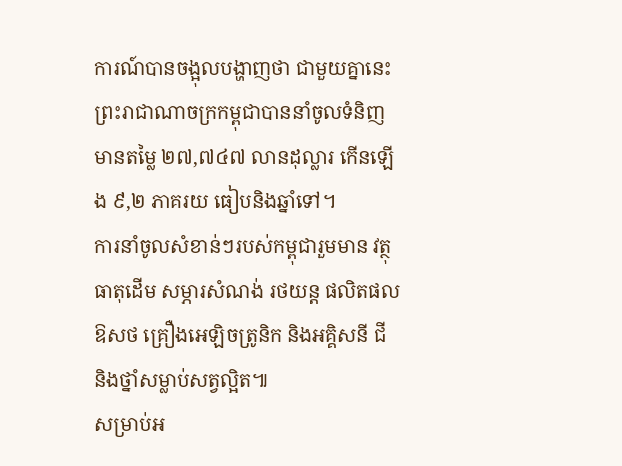ការណ៍បានចង្អុលបង្ហាញថា ជាមួយគ្នានេះ ព្រះរាជាណាចក្រកម្ពុជាបាននាំចូលទំនិញមានតម្លៃ ២៧,៧៤៧ លានដុល្លារ កើនឡើង ៩,២ ភាគរយ ធៀបនិងឆ្នាំទៅ។
ការនាំចូលសំខាន់ៗរបស់កម្ពុជារួមមាន វត្ថុធាតុដើម សម្ភារសំណង់ រថយន្ត ផលិតផលឱសថ គ្រឿងអេឡិចត្រូនិក និងអគ្គិសនី ជី និងថ្នាំសម្លាប់សត្វល្អិត៕
សម្រាប់អ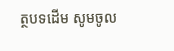ត្ថបទដើម សូមចូល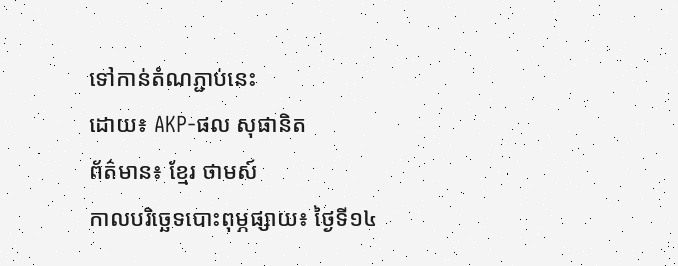ទៅកាន់តំណភ្ជាប់នេះ
ដោយ៖ AKP-ផល សុផានិត
ព័ត៌មាន៖ ខ្មែរ ថាមស៍
កាលបរិច្ឆេទបោះពុម្ភផ្សាយ៖ ថ្ងៃទី១៤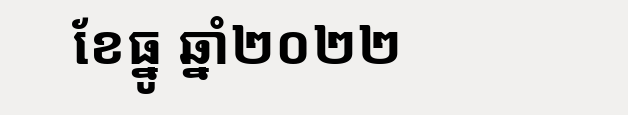ខែធ្នូ ឆ្នាំ២០២២